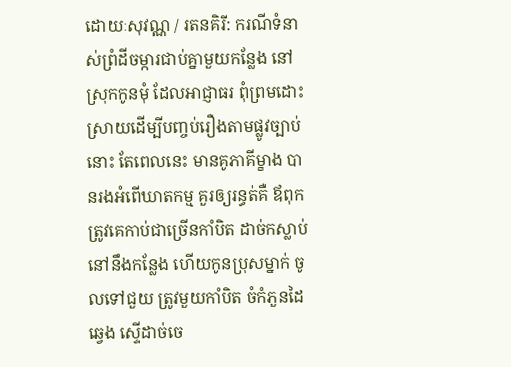ដោយៈសុវណ្ណ / រតនគិរី: ករណីទំនាស់ព្រំដីចម្ការជាប់គ្នាមួយកន្លែង នៅស្រុកកូនមុំ ដែលអាជ្ញាធរ ពុំព្រមដោះស្រាយដើម្បីបញ្ចប់រឿងតាមផ្លូវច្បាប់នោះ តែពេលនេះ មានគូភាគីម្ខាង បានរងអំពើឃាតកម្ម គួរឲ្យរន្ធត់គឺ ឪពុកត្រូវគេកាប់ជាច្រើនកាំបិត ដាច់កស្លាប់ នៅនឹងកន្លែង ហើយកូនប្រុសម្នាក់ ចូលទៅជួយ ត្រូវមួយកាំបិត ចំកំភួនដៃឆ្វេង ស្ទើដាច់ចេ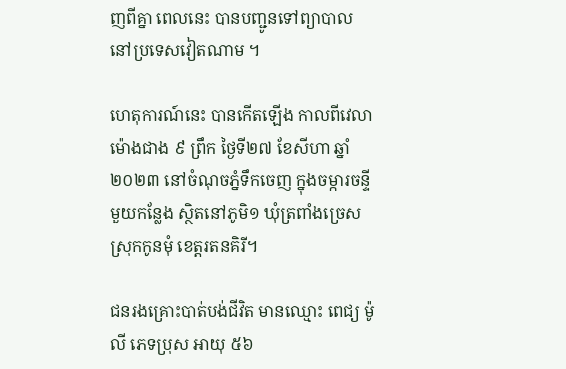ញពីគ្នា ពេលនេះ បានបញ្ជូនទៅព្យាបាល នៅប្រទេសវៀតណាម ។

ហេតុការណ៍នេះ បានកើតឡើង កាលពីវេលាម៉ោងជាង ៩ ព្រឹក ថ្ងៃទី២៧ ខែសីហា ឆ្នាំ២០២៣ នៅចំណុចភ្នំទឹកចេញ ក្នុងចម្ការចន្ទីមួយកន្លែង ស្ថិតនៅភូមិ១ ឃុំត្រពាំងច្រេស ស្រុកកូនមុំ ខេត្តរតនគិរី។

ជនរងគ្រោះបាត់បង់ជីវិត មានឈ្មោះ ពេជ្យ ម៉ូលី ភេទប្រុស អាយុ ៥៦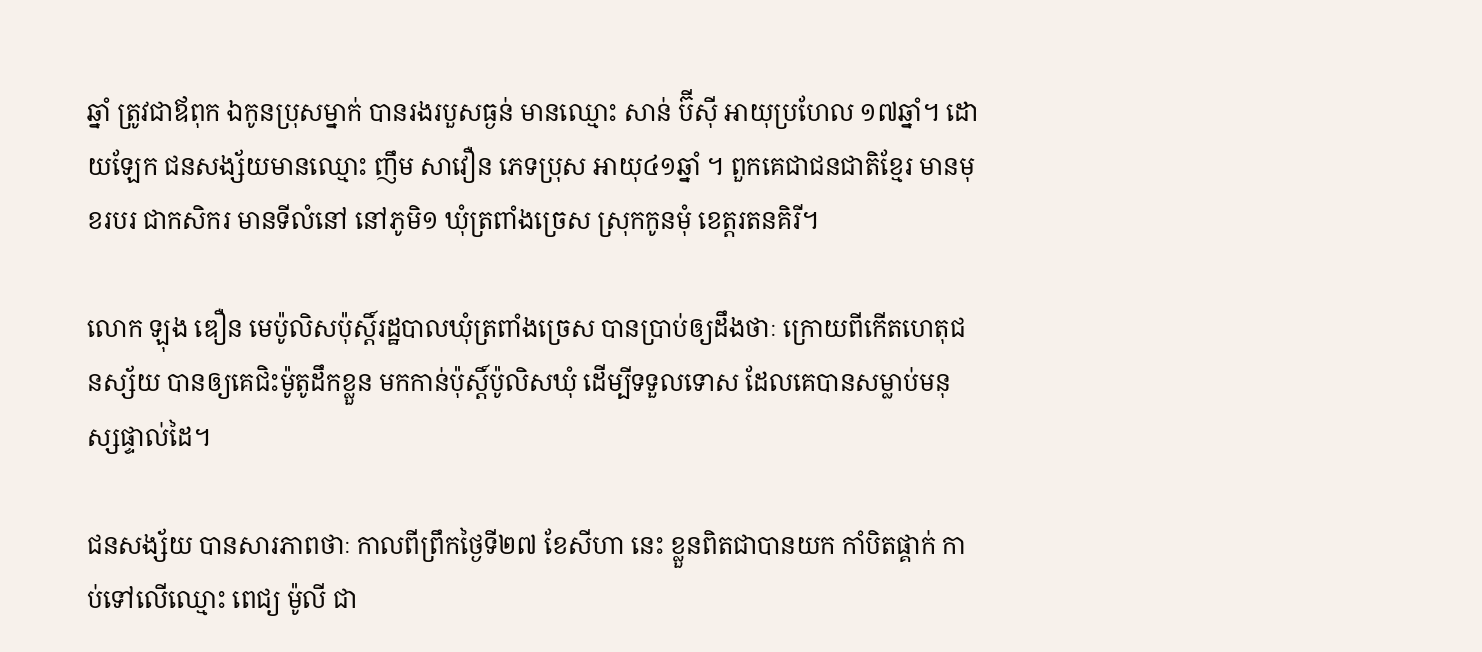ឆ្នាំ ត្រូវជាឪពុក ឯកូនប្រុសម្នាក់ បានរងរបួសធ្ងន់ មានឈ្មោះ សាន់ ប៊ីសុី អាយុប្រហែល ១៧ឆ្នាំ។ ដោយឡែក ជនសង្ស័យមានឈ្មោះ ញឹម សាវឿន ភេទប្រុស អាយុ៤១ឆ្នាំ ។ ពួកគេជាជនជាតិខ្មែរ មានមុខរបរ ជាកសិករ មានទីលំនៅ នៅភូមិ១ ឃុំត្រពាំងច្រេស ស្រុកកូនមុំ ខេត្តរតនគិរី។

លោក ឡុង ឌឿន មេប៉ូលិសប៉ុស្ដិ៍រដ្ឋបាលឃុំត្រពាំងច្រេស បានប្រាប់ឲ្យដឹងថាៈ ក្រោយពីកើតហេតុជនស្ស័យ បានឲ្យគេជិះម៉ូតូដឹកខ្លួន មកកាន់ប៉ុស្ដិ៍ប៉ូលិសឃុំ ដើម្បីទទួលទោស ដែលគេបានសម្លាប់មនុស្សផ្ទាល់ដៃ។

ជនសង្ស័យ បានសារភាពថាៈ កាលពីព្រឹកថ្ងៃទី២៧ ខែសីហា នេះ ខ្លួនពិតជាបានយក កាំបិតផ្គាក់ កាប់ទៅលើឈ្មោះ ពេជ្យ ម៉ូលី ជា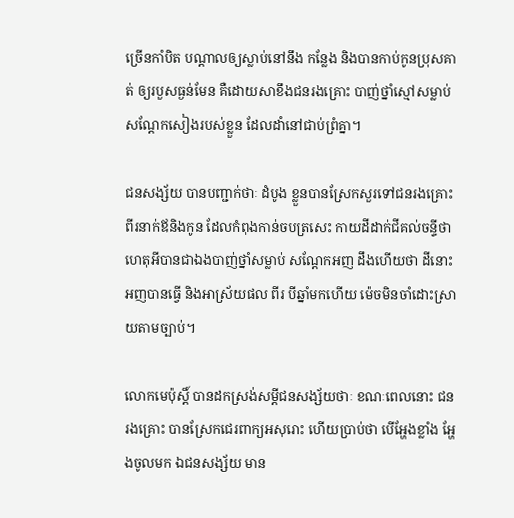ច្រើនកាំបិត បណ្ដាលឲ្យស្លាប់នៅនឹង កន្លែង និងបានកាប់កូនប្រុសគាត់ ឲ្យរបួសធ្ងន់មែន គឺដោយសាខឹងជនរងគ្រោះ បាញ់ថ្នាំស្មៅសម្លាប់សណ្ដែកសៀងរបស់ខ្លួន ដែលដាំនៅជាប់ព្រំគ្នា។

ជនសង្ស័យ បានបញ្ជាក់ថាៈ ដំបូង ខ្លួនបានស្រែកសួរទៅជនរងគ្រោះ ពីរនាក់ឪនិងកូន ដែលកំពុងកាន់ចបត្រសេះ កាយដីដាក់ជីគល់ចន្ទីថាហេតុអីបានជាឯងបាញ់ថ្នាំសម្លាប់ សណ្ដែកអញ ដឹងហើយថា ដីនោះអញបានធ្វើ និងអាស្រ័យផល ពីរ បីឆ្នាំមកហើយ ម៉េចមិនចាំដោះស្រាយតាមច្បាប់។

លោកមេប៉ុស្ដិ៍ បានដកស្រង់សម្ដីជនសង្ស័យថាៈ ខណៈពេលនោះ ជនរងគ្រោះ បានស្រែកជេរពាក្យអសុរោះ ហើយប្រាប់ថា បើអ្ហែងខ្លាំង អ្ហែងចូលមក ឯជនសង្ស័យ មាន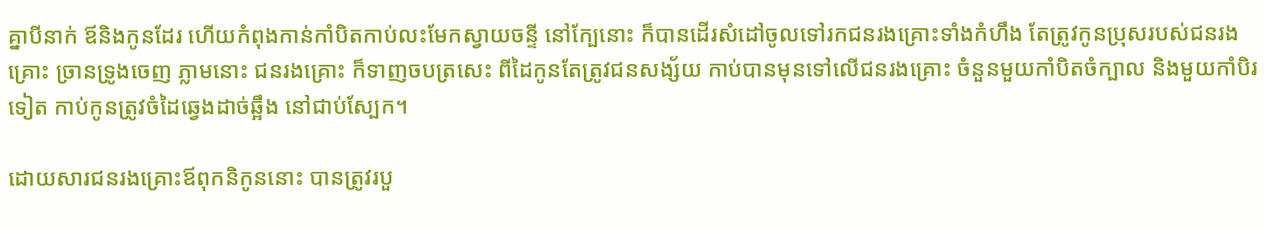គ្នាបីនាក់ ឪនិងកូនដែរ ហើយកំពុងកាន់កាំបិតកាប់លះមែកស្វាយចន្ទី នៅក្បែនោះ ក៏បានដើរសំដៅចូលទៅរកជនរងគ្រោះទាំងកំហឹង តែត្រូវកូនប្រុសរបស់ជនរងគ្រោះ ច្រានទ្រូងចេញ ភ្លាមនោះ ជនរងគ្រោះ ក៏ទាញចបត្រសេះ ពីដៃកូនតែត្រូវជនសង្ស័យ កាប់បានមុនទៅលើជនរងគ្រោះ ចំនួនមួយកាំបិតចំក្បាល និងមួយកាំបិរទៀត កាប់កូនត្រូវចំដៃឆ្វេងដាច់ឆ្អឹង នៅជាប់ស្បែក។

ដោយសារជនរងគ្រោះឪពុកនិកូននោះ បានត្រូវរបួ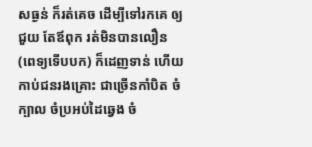សធ្ងន់ ក៏រត់គេច ដើម្បីទៅរកគេ ឲ្យជួយ តែឪពុក រត់មិនបានលឿន (ពេទ្យទើបបក) ក៏ដេញទាន់ ហើយកាប់ជនរងគ្រោះ ជាច្រើនកាំបិត ចំក្បាល ចំប្រអប់ដៃឆ្វេង ចំ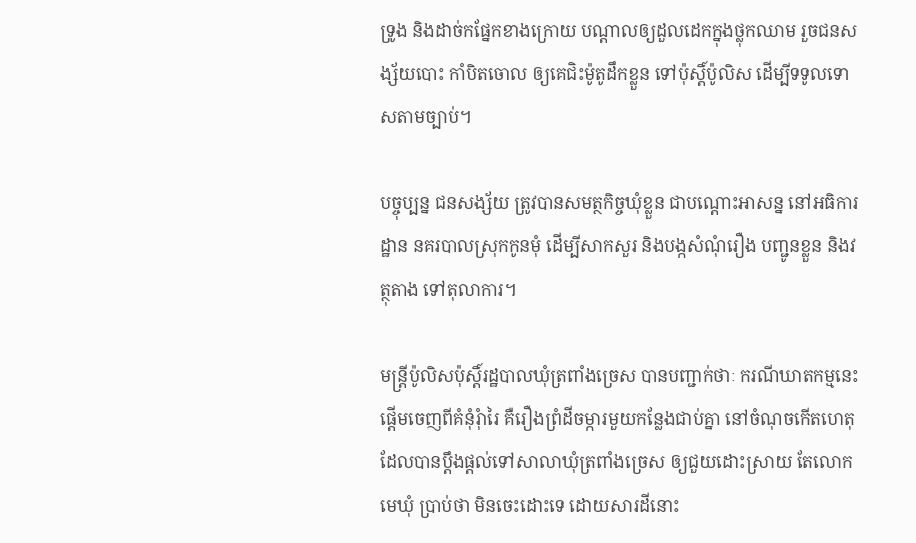ទ្រូង និងដាច់កផ្នែកខាងក្រោយ បណ្ដាលឲ្យដួលដេកក្នុងថ្លុកឈាម រួចជនសង្ស័យបោះ កាំបិតចោល ឲ្យគេជិះម៉ូតូដឹកខ្លួន ទៅប៉ុស្តិ៍ប៉ូលិស ដើម្បីទទូលទោសតាមច្បាប់។

បច្ចុប្បន្ន ជនសង្ស័យ ត្រូវបានសមត្ថកិច្ចឃុំខ្លួន ជាបណ្ដោះអាសន្ន នៅអធិការដ្ឋាន នគរបាលស្រុកកូនមុំ ដើម្បីសាកសួរ និងបង្កសំណុំរឿង បញ្ជូនខ្លួន និងវត្ថុតាង ទៅតុលាការ។

មន្ត្រីប៉ូលិសប៉ុស្ដិ៍រដ្ឋបាលឃុំត្រពាំងច្រេស បានបញ្ជាក់ថាៈ ករណីឃាតកម្មនេះ ផ្ដើមចេញពីគំនុំរុំារៃ គឺរឿងព្រំដីចម្ការមួយកន្លែងជាប់គ្នា នៅចំណុចកើតហេតុ ដែលបានប្ដឹងផ្ដល់ទៅសាលាឃុំត្រពាំងច្រេស ឲ្យជួយដោះស្រាយ តែលោកមេឃុំ ប្រាប់ថា មិនចេះដោះទេ ដោយសារដីនោះ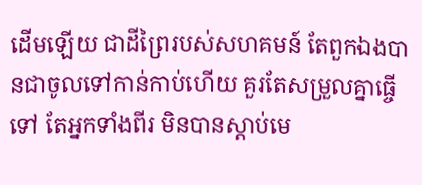ដើមឡើយ ជាដីព្រៃរបស់សហគមន៍ តែពួកឯងបានជាចូលទៅកាន់កាប់ហើយ គួរតែសម្រួលគ្នាធ្ចើទៅ តែអ្នកទាំងពីរ មិនបានស្ដាប់មេ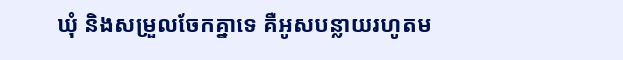ឃុំ និងសម្រួលចែកគ្នាទេ គឺអូសបន្លាយរហូតម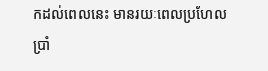កដល់ពេលនេះ មានរយៈពេលប្រហែល ប្រាំ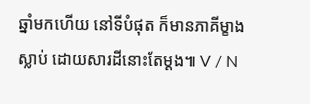ឆ្នាំមកហើយ នៅទីបំផុត ក៏មានភាគីម្ខាងស្លាប់ ដោយសារដីនោះតែម្ដង៕ V / N